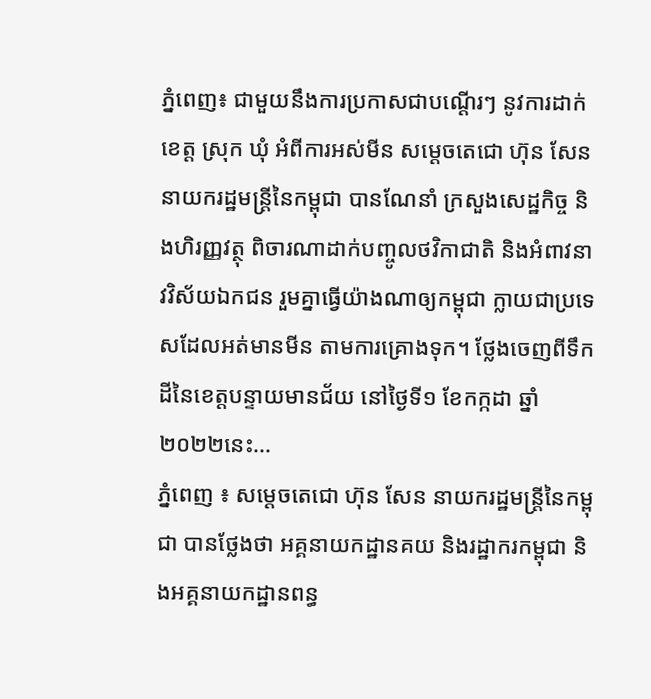ភ្នំពេញ៖ ជាមួយនឹងការប្រកាសជាបណ្ដើរៗ នូវការដាក់ខេត្ត ស្រុក ឃុំ អំពីការអស់មីន សម្ដេចតេជោ ហ៊ុន សែន នាយករដ្ឋមន្រ្តីនៃកម្ពុជា បានណែនាំ ក្រសួងសេដ្ឋកិច្ច និងហិរញ្ញវត្ថុ ពិចារណាដាក់បញ្ចូលថវិកាជាតិ និងអំពាវនាវវិស័យឯកជន រួមគ្នាធ្វើយ៉ាងណាឲ្យកម្ពុជា ក្លាយជាប្រទេសដែលអត់មានមីន តាមការគ្រោងទុក។ ថ្លែងចេញពីទឹកដីនៃខេត្តបន្ទាយមានជ័យ នៅថ្ងៃទី១ ខែកក្កដា ឆ្នាំ២០២២នេះ...
ភ្នំពេញ ៖ សម្ដេចតេជោ ហ៊ុន សែន នាយករដ្ឋមន្ដ្រីនៃកម្ពុជា បានថ្លែងថា អគ្គនាយកដ្ឋានគយ និងរដ្ឋាករកម្ពុជា និងអគ្គនាយកដ្ឋានពន្ធ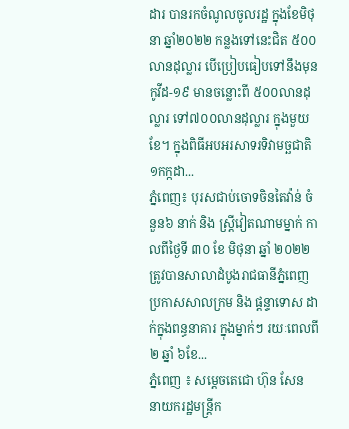ដារ បានរកចំណូលចូលរដ្ឋ ក្នុងខែមិថុនា ឆ្នាំ២០២២ កន្លងទៅនេះជិត ៥០០លានដុល្លារ បើប្រៀបធៀបទៅនឹងមុនកូវីដ-១៩ មានចន្លោះពី ៥០០លានដុល្លារ ទៅ៧០០លានដុល្លារ ក្នុងមួយខែ។ ក្នុងពិធីអបអរសាទរទិវាមច្ឆជាតិ ១កក្កដា...
ភ្នំពេញ៖ បុរសជាប់ចោទចិនតៃវ៉ាន់ ចំនួន៦ នាក់ និង ស្ត្រីវៀតណាមម្នាក់ កាលពីថ្ងៃទី ៣០ ខែ មិថុនា ឆ្នាំ ២០២២ ត្រូវបានសាលាដំបូងរាជធានីភ្នំពេញ ប្រកាសសាលក្រម និង ផ្តន្ទាទោស ដាក់ក្នុងពន្ធនាគារ ក្នុងម្នាក់ៗ រយៈពេលពី ២ ឆ្នាំ ៦ខែ...
ភ្នំពេញ ៖ សម្តេចតេជោ ហ៊ុន សែន នាយករដ្ឋមន្រ្តីក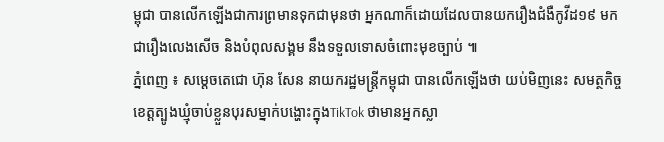ម្ពុជា បានលើកឡើងជាការព្រមានទុកជាមុនថា អ្នកណាក៏ដោយដែលបានយករឿងជំងឺកូវីដ១៩ មកជារឿងលេងសើច និងបំពុលសង្គម នឹងទទួលទោសចំពោះមុខច្បាប់ ៕
ភ្នំពេញ ៖ សម្តេចតេជោ ហ៊ុន សែន នាយករដ្ឋមន្រ្តីកម្ពុជា បានលើកឡើងថា យប់មិញនេះ សមត្ថកិច្ចខេត្តត្បូងឃ្មុំចាប់ខ្លួនបុរសម្នាក់បង្ហោះក្នុងTikTok ថាមានអ្នកស្លា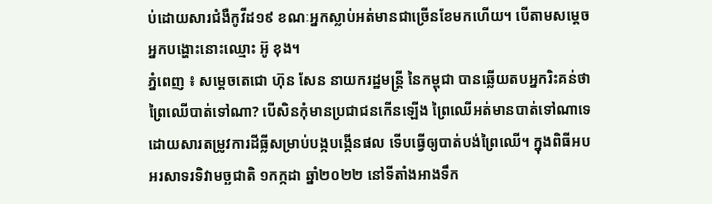ប់ដោយសារជំងឺកូវីដ១៩ ខណៈអ្នកស្លាប់អត់មានជាច្រើនខែមកហើយ។ បើតាមសម្តេចអ្នកបង្ហោះនោះឈ្មោះ អ៊ូ ខុង។
ភ្នំពេញ ៖ សម្តេចតេជោ ហ៊ុន សែន នាយករដ្ឋមន្ដ្រី នៃកម្ពុជា បានឆ្លើយតបអ្នករិះគន់ថា ព្រៃឈើបាត់ទៅណា? បើសិនកុំមានប្រជាជនកើនឡើង ព្រៃឈើអត់មានបាត់ទៅណាទេ ដោយសារតម្រូវការដីធ្លីសម្រាប់បង្កបង្កើនផល ទើបធ្វើឲ្យបាត់បង់ព្រៃឈើ។ ក្នុងពិធីអបអរសាទរទិវាមច្ឆជាតិ ១កក្កដា ឆ្នាំ២០២២ នៅទីតាំងអាងទឹក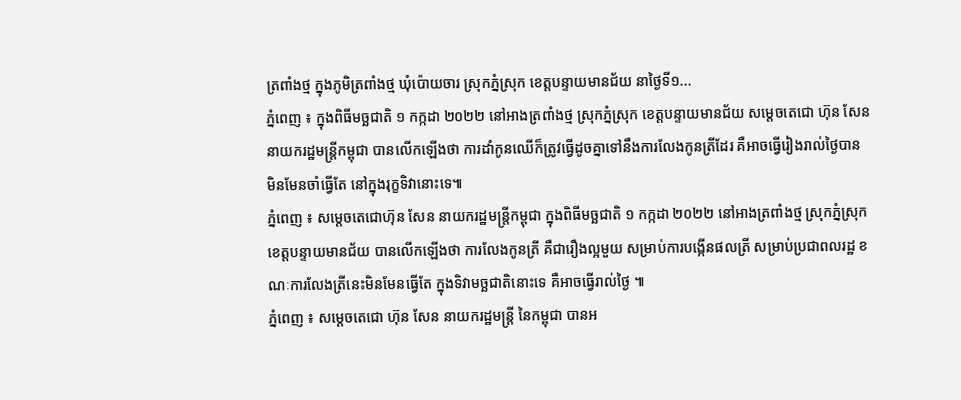ត្រពាំងថ្ម ក្នុងភូមិត្រពាំងថ្ម ឃុំប៉ោយចារ ស្រុកភ្នំស្រុក ខេត្តបន្ទាយមានជ័យ នាថ្ងៃទី១...
ភ្នំពេញ ៖ ក្នុងពិធីមច្ឆជាតិ ១ កក្កដា ២០២២ នៅអាងត្រពាំងថ្ម ស្រុកភ្នំស្រុក ខេត្តបន្ទាយមានជ័យ សម្តេចតេជោ ហ៊ុន សែន នាយករដ្ឋមន្ត្រីកម្ពុជា បានលើកឡើងថា ការដាំកូនឈើក៏ត្រូវធ្វើដូចគ្នាទៅនឹងការលែងកូនត្រីដែរ គឺអាចធ្វើរៀងរាល់ថ្ងៃបាន មិនមែនចាំធ្វើតែ នៅក្នុងរុក្ខទិវានោះទេ៕
ភ្នំពេញ ៖ សម្តេចតេជោហ៊ុន សែន នាយករដ្ឋមន្រ្តីកម្ពុជា ក្នុងពិធីមច្ឆជាតិ ១ កក្កដា ២០២២ នៅអាងត្រពាំងថ្ម ស្រុកភ្នំស្រុក ខេត្តបន្ទាយមានជ័យ បានលើកឡើងថា ការលែងកូនត្រី គឺជារឿងល្អមួយ សម្រាប់ការបង្កើនផលត្រី សម្រាប់ប្រជាពលរដ្ឋ ខណៈការលែងត្រីនេះមិនមែនធ្វើតែ ក្នុងទិវាមច្ឆជាតិនោះទេ គឺអាចធ្វើរាល់ថ្ងៃ ៕
ភ្នំពេញ ៖ សម្តេចតេជោ ហ៊ុន សែន នាយករដ្ឋមន្ត្រី នៃកម្ពុជា បានអ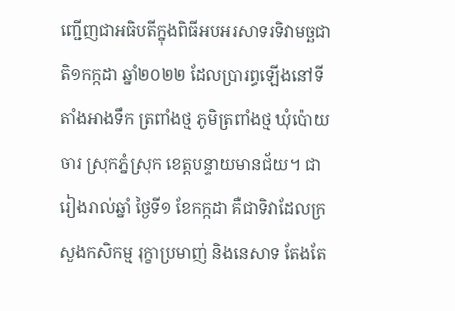ញ្ជើញជាអធិបតីក្នុងពិធីអបអរសាទរទិវាមច្ឆជាតិ១កក្កដា ឆ្នាំ២០២២ ដែលប្រារព្ធឡើងនៅទីតាំងអាងទឹក ត្រពាំងថ្ម ភូមិត្រពាំងថ្ម ឃុំប៉ោយចារ ស្រុកភ្នំស្រុក ខេត្តបន្ទាយមានជ័យ។ ជារៀងរាល់ឆ្នាំ ថ្ងៃទី១ ខែកក្កដា គឺជាទិវាដែលក្រសួងកសិកម្ម រុក្ខាប្រមាញ់ និងនេសាទ តែងតែ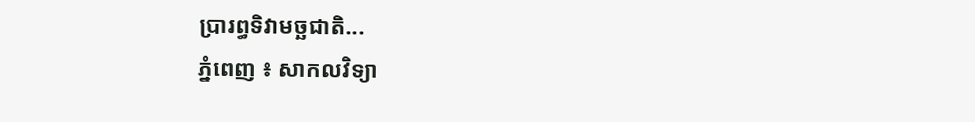ប្រារព្ធទិវាមច្ឆជាតិ...
ភ្នំពេញ ៖ សាកលវិទ្យា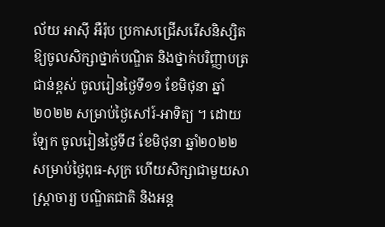ល័យ អាស៊ី អឺរ៉ុប ប្រកាសជ្រើសរើសនិស្សិតឱ្យចូលសិក្សាថ្នាក់បណ្ឌិត និងថ្នាក់បរិញ្ញាបត្រជាន់ខ្ពស់ ចូលរៀនថ្ងៃទី១១ ខែមិថុនា ឆ្នាំ២០២២ សម្រាប់ថ្ងៃសៅរ៍-អាទិត្យ ។ ដោយឡែក ចូលរៀនថ្ងៃទី៨ ខែមិថុនា ឆ្នាំ២០២២ សម្រាប់ថ្ងៃពុធ-សុក្រ ហើយសិក្សាជាមួយសាស្រ្តាចារ្យ បណ្ឌិតជាតិ និងអន្ត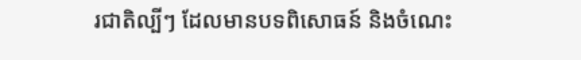រជាតិល្បីៗ ដែលមានបទពិសោធន៍ និងចំណេះ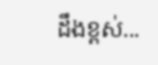ដឹងខ្ពស់...